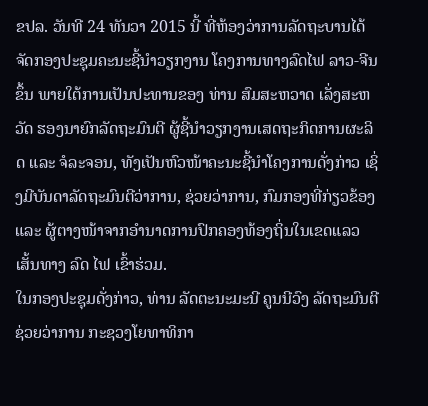ຂປລ. ວັນທີ 24 ທັນວາ 2015 ນີ້ ທີ່ຫ້ອງວ່າການລັດຖະບານໄດ້ຈັດກອງປະຊຸມຄະນະຊີ້ນຳວຽກງານ ໂຄງການທາງລົດໄຟ ລາວ-ຈີນ ຂຶ້ນ ພາຍໃຕ້ການເປັນປະທານຂອງ ທ່ານ ສົມສະຫວາດ ເລັ່ງສະຫວັດ ຮອງນາຍົກລັດຖະມົນຕີ ຜູ້ຊີ້ນໍາວຽກງານເສດຖະກິດການຜະລິດ ແລະ ຈໍລະຈອນ, ທັງເປັນຫົວໜ້າຄະນະຊີ້ນຳໂຄງການດັ່ງກ່າວ ເຊິ່ງມີບັນດາລັດຖະມົນຕີວ່າການ, ຊ່ວຍວ່າການ, ກົມກອງທີ່ກ່ຽວຂ້ອງ ແລະ ຜູ້ຕາງໜ້າຈາກອຳນາດການປົກຄອງທ້ອງຖິ່ນໃນເຂດແລວເສັ້ນທາງ ລົດ ໄຟ ເຂົ້າຮ່ວມ.
ໃນກອງປະຊຸມດັ່ງກ່າວ, ທ່ານ ລັດຕະນະມະນີ ຄູນນີວົງ ລັດຖະມົນຕີຊ່ວຍວ່າການ ກະຊວງໂຍທາທິກາ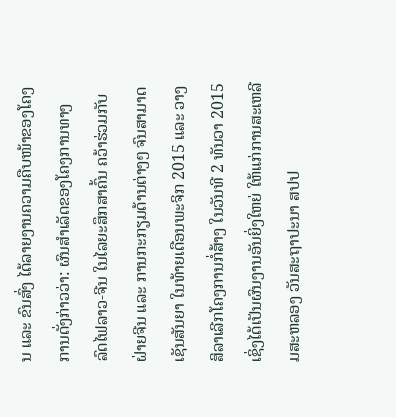ນ ແລະ ຂົນສົ່ງ ໄດ້ລາຍງານຄວາມຄືບໜ້າຂອງໂຄງການດັ່ງກ່າວວ່າ: ຜົນສຳເລັດຂອງໂຄງການທາງ ລົດໄຟລາວ-ຈີນ ໃນໄລຍະສຶກສາຄົ້ນ ຄວ້າຮ່ວມກັບຝ່າຍຈີນ ແລະ ການກະກຽມດ້ານຕ່າງໆ ຈົນສາມາດເຊັນສັນຍາ ໃນທ້າຍເດືອນພະຈິກ 2015 ແລະ ວາງສິລາເລີກໂຄງການກໍ່ສ້າງ ໃນວັນທີ 2 ທັນວາ 2015 ເຊິ່ງໄດ້ເປັນຜົນງານອັນຍິ່ງໃຫຍ່ ໃຫ້ແກ່ການສະເຫລີມສະຫລອງ ວັນສະຖາປະນາ ສປປ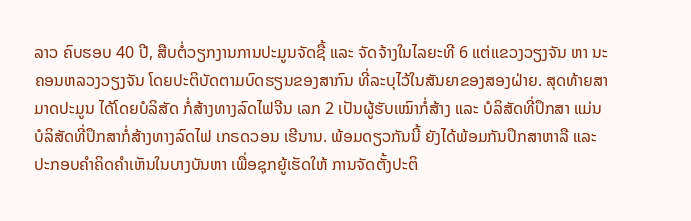ລາວ ຄົບຮອບ 40 ປີ, ສືບຕໍ່ວຽກງານການປະມູນຈັດຊື້ ແລະ ຈັດຈ້າງໃນໄລຍະທີ 6 ແຕ່ແຂວງວຽງຈັນ ຫາ ນະຄອນຫລວງວຽງຈັນ ໂດຍປະຕິບັດຕາມບົດຮຽນຂອງສາກົນ ທີ່ລະບຸໄວ້ໃນສັນຍາຂອງສອງຝ່າຍ. ສຸດທ້າຍສາມາດປະມູນ ໄດ້ໂດຍບໍລິສັດ ກໍ່ສ້າງທາງລົດໄຟຈີນ ເລກ 2 ເປັນຜູ້ຮັບເໝົາກໍ່ສ້າງ ແລະ ບໍລິສັດທີ່ປຶກສາ ແມ່ນບໍລິສັດທີ່ປຶກສາກໍ່ສ້າງທາງລົດໄຟ ເກຣດວອນ ເຮີນານ. ພ້ອມດຽວກັນນີ້ ຍັງໄດ້ພ້ອມກັນປຶກສາຫາລື ແລະ ປະກອບຄຳຄິດຄຳເຫັນໃນບາງບັນຫາ ເພື່ອຊຸກຍູ້ເຮັດໃຫ້ ການຈັດຕັ້ງປະຕິ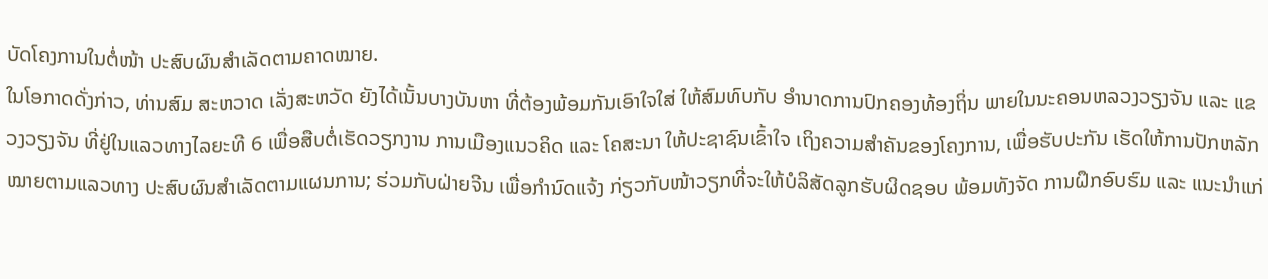ບັດໂຄງການໃນຕໍ່ໜ້າ ປະສົບຜົນສຳເລັດຕາມຄາດໝາຍ.
ໃນໂອກາດດັ່ງກ່າວ, ທ່ານສົມ ສະຫວາດ ເລັ່ງສະຫວັດ ຍັງໄດ້ເນັ້ນບາງບັນຫາ ທີ່ຕ້ອງພ້ອມກັນເອົາໃຈໃສ່ ໃຫ້ສົມທົບກັບ ອໍານາດການປົກຄອງທ້ອງຖິ່ນ ພາຍໃນນະຄອນຫລວງວຽງຈັນ ແລະ ແຂວງວຽງຈັນ ທີ່ຢູ່ໃນແລວທາງໄລຍະທີ 6 ເພື່ອສືບຕໍ່ເຮັດວຽກງານ ການເມືອງແນວຄິດ ແລະ ໂຄສະນາ ໃຫ້ປະຊາຊົນເຂົ້າໃຈ ເຖິງຄວາມສຳຄັນຂອງໂຄງການ, ເພື່ອຮັບປະກັນ ເຮັດໃຫ້ການປັກຫລັກໝາຍຕາມແລວທາງ ປະສົບຜົນສຳເລັດຕາມແຜນການ; ຮ່ວມກັບຝ່າຍຈີນ ເພື່ອກຳນົດແຈ້ງ ກ່ຽວກັບໜ້າວຽກທີ່ຈະໃຫ້ບໍລິສັດລູກຮັບຜິດຊອບ ພ້ອມທັງຈັດ ການຝຶກອົບຮົມ ແລະ ແນະນຳແກ່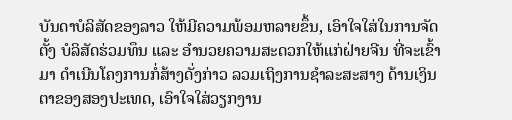ບັນດາບໍລິສັດຂອງລາວ ໃຫ້ມີຄວາມພ້ອມຫລາຍຂຶ້ນ, ເອົາໃຈໃສ່ໃນການຈັດຕັ້ງ ບໍລິສັດຮ່ວມທຶນ ແລະ ອຳນວຍຄວາມສະດວກໃຫ້ແກ່ຝ່າຍຈີນ ທີ່ຈະເຂົ້າມາ ດຳເນີນໂຄງການກໍ່ສ້າງດັ່ງກ່າວ ລວມເຖິງການຊຳລະສະສາງ ດ້ານເງິນຕາຂອງສອງປະເທດ, ເອົາໃຈໃສ່ວຽກງານ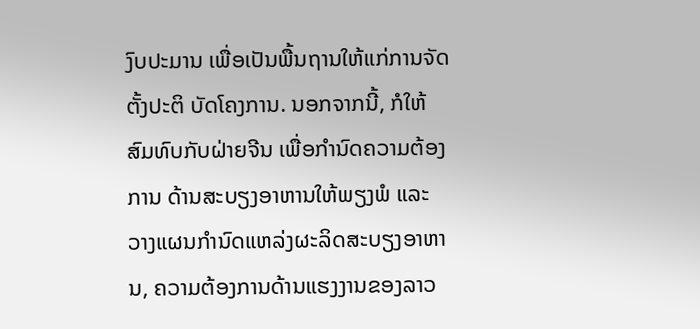ງົບປະມານ ເພື່ອເປັນພື້ນຖານໃຫ້ແກ່ການຈັດຕັ້ງປະຕິ ບັດໂຄງການ. ນອກຈາກນີ້, ກໍໃຫ້ສົມທົບກັບຝ່າຍຈີນ ເພື່ອກຳນົດຄວາມຕ້ອງການ ດ້ານສະບຽງອາຫານໃຫ້ພຽງພໍ ແລະ ວາງແຜນກຳນົດແຫລ່ງຜະລິດສະບຽງອາຫານ, ຄວາມຕ້ອງການດ້ານແຮງງານຂອງລາວ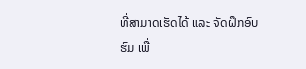ທີ່ສາມາດເຮັດໄດ້ ແລະ ຈັດຝຶກອົບຮົມ ເພື່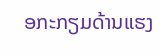ອກະກຽມດ້ານແຮງ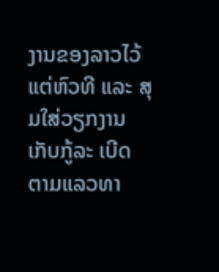ງານຂອງລາວໄວ້ແຕ່ຫົວທີ ແລະ ສຸມໃສ່ວຽກງານເກັບກູ້ລະ ເບີດຕາມແລວທາ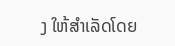ງ ໃຫ້ສຳເລັດໂດຍ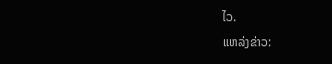ໄວ.
ແຫລ່ງຂ່າວ: